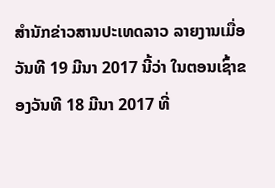ສຳນັກຂ່າວສານປະເທດລາວ ລາຍງານເມື່ອວັນທີ 19 ມີນາ 2017 ນີ້ວ່າ ໃນຕອນເຊົ້າຂອງວັນທີ 18 ມີນາ 2017 ທີ່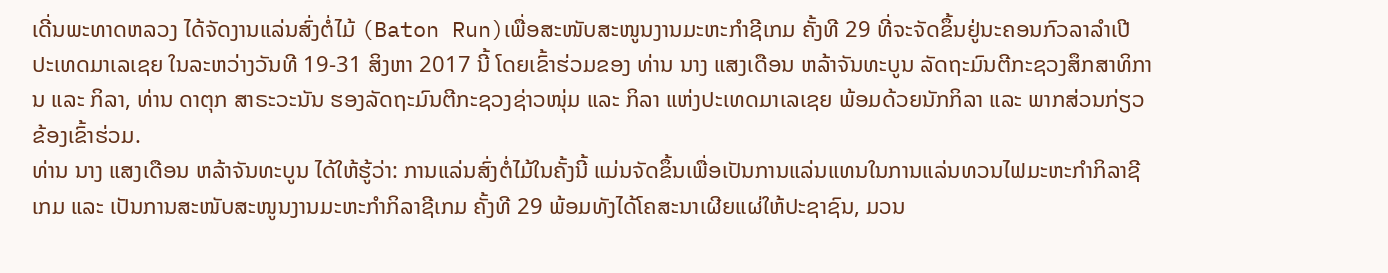ເດີ່ນພະທາດຫລວງ ໄດ້ຈັດງານແລ່ນສົ່ງຕໍ່ໄມ້ (Baton Run)ເພື່ອສະໜັບສະໜູນງານມະຫະກຳຊີເກມ ຄັ້ງທີ 29 ທີ່ຈະຈັດຂຶ້ນຢູ່ນະຄອນກົວລາລຳເປີ ປະເທດມາເລເຊຍ ໃນລະຫວ່າງວັນທີ 19-31 ສິງຫາ 2017 ນີ້ ໂດຍເຂົ້າຮ່ວມຂອງ ທ່ານ ນາງ ແສງເດືອນ ຫລ້າຈັນທະບູນ ລັດຖະມົນຕີກະຊວງສຶກສາທິການ ແລະ ກິລາ, ທ່ານ ດາຕຸກ ສາຣະວະນັນ ຮອງລັດຖະມົນຕີກະຊວງຊ່າວໜຸ່ມ ແລະ ກິລາ ແຫ່ງປະເທດມາເລເຊຍ ພ້ອມດ້ວຍນັກກິລາ ແລະ ພາກສ່ວນກ່ຽວຂ້ອງເຂົ້າຮ່ວມ.
ທ່ານ ນາງ ແສງເດືອນ ຫລ້າຈັນທະບູນ ໄດ້ໃຫ້ຮູ້ວ່າ: ການແລ່ນສົ່ງຕໍ່ໄມ້ໃນຄັ້ງນີ້ ແມ່ນຈັດຂຶ້ນເພື່ອເປັນການແລ່ນແທນໃນການແລ່ນທວນໄຟມະຫະກຳກິລາຊີເກມ ແລະ ເປັນການສະໜັບສະໜູນງານມະຫະກຳກິລາຊີເກມ ຄັ້ງທີ 29 ພ້ອມທັງໄດ້ໂຄສະນາເຜີຍແຜ່ໃຫ້ປະຊາຊົນ, ມວນ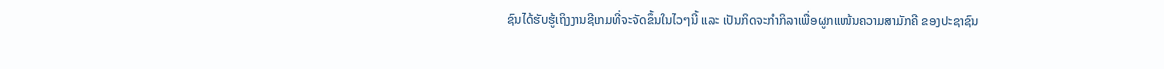ຊົນໄດ້ຮັບຮູ້ເຖິງງານຊີເກມທີ່ຈະຈັດຂຶ້ນໃນໄວໆນີ້ ແລະ ເປັນກິດຈະກຳກິລາເພື່ອຜູກແໜ້ນຄວາມສາມັກຄີ ຂອງປະຊາຊົນ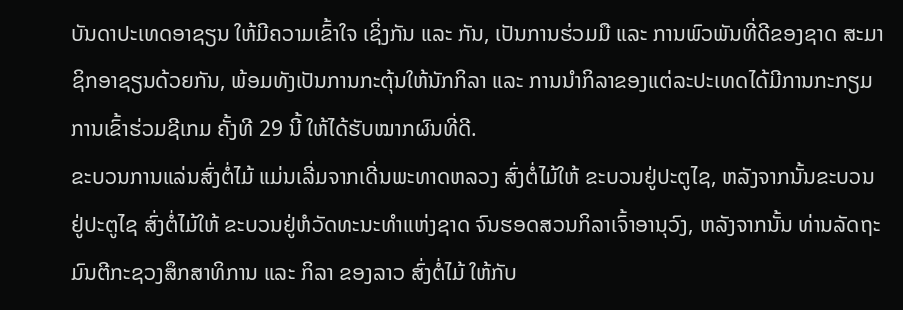ບັນດາປະເທດອາຊຽນ ໃຫ້ມີຄວາມເຂົ້າໃຈ ເຊິ່ງກັນ ແລະ ກັນ, ເປັນການຮ່ວມມື ແລະ ການພົວພັນທີ່ດີຂອງຊາດ ສະມາຊິກອາຊຽນດ້ວຍກັນ, ພ້ອມທັງເປັນການກະຕຸ້ນໃຫ້ນັກກິລາ ແລະ ການນຳກິລາຂອງແຕ່ລະປະເທດໄດ້ມີການກະກຽມການເຂົ້າຮ່ວມຊີເກມ ຄັ້ງທີ 29 ນີ້ ໃຫ້ໄດ້ຮັບໝາກຜົນທີ່ດີ.
ຂະບວນການແລ່ນສົ່ງຕໍ່ໄມ້ ແມ່ນເລີ່ມຈາກເດີ່ນພະທາດຫລວງ ສົ່ງຕໍ່ໄມ້ໃຫ້ ຂະບວນຢູ່ປະຕູໄຊ, ຫລັງຈາກນັ້ນຂະບວນຢູ່ປະຕູໄຊ ສົ່ງຕໍ່ໄມ້ໃຫ້ ຂະບວນຢູ່ຫໍວັດທະນະທຳແຫ່ງຊາດ ຈົນຮອດສວນກິລາເຈົ້າອານຸວົງ, ຫລັງຈາກນັ້ນ ທ່ານລັດຖະມົນຕີກະຊວງສຶກສາທິການ ແລະ ກິລາ ຂອງລາວ ສົ່ງຕໍ່ໄມ້ ໃຫ້ກັບ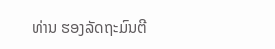ທ່ານ ຮອງລັດຖະມົນຕີ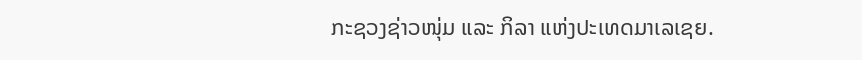ກະຊວງຊ່າວໜຸ່ມ ແລະ ກິລາ ແຫ່ງປະເທດມາເລເຊຍ.